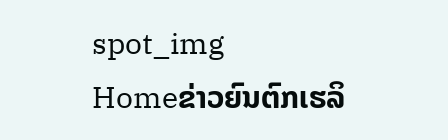spot_img
Homeຂ່າວຍົນຕົກເຮລິ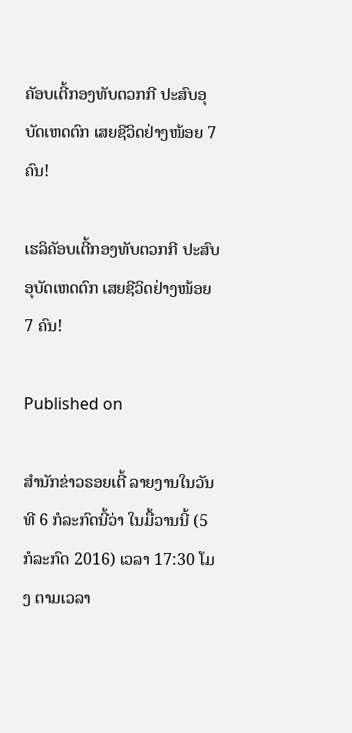ຄັອບເຕີ້ກອງທັບຕວກກີ ປະສົບອຸບັດເຫດຕົກ ເສຍຊີວິດຢ່າງໜ້ອຍ 7 ຄົນ!

ເຮລິຄັອບເຕີ້ກອງທັບຕວກກີ ປະສົບອຸບັດເຫດຕົກ ເສຍຊີວິດຢ່າງໜ້ອຍ 7 ຄົນ!

Published on

ສຳນັກຂ່າວຣອຍເຕີ້ ລາຍງານໃນວັນທີ 6 ກໍລະກົດນີ້ວ່າ ໃນມື້ວານນີ້ (5 ກໍລະກົດ 2016) ເວລາ 17:30 ໂມງ ຕາມເວລາ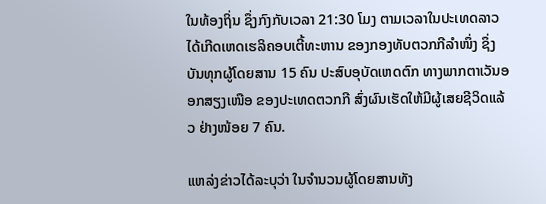ໃນທ້ອງຖິ່ນ ຊຶ່ງກົງກັບເວລາ 21:30 ໂມງ ຕາມເວລາໃນປະເທດລາວ ໄດ້ເກີດເຫດເຮລິຄອບເຕີ້ທະຫານ ຂອງກອງທັບຕວກກີລຳໜຶ່ງ ຊຶ່ງບັນທຸກຜູ້ໂດຍສານ 15 ຄົນ ປະສົບອຸບັດເຫດຕົກ ທາງພາກຕາເວັນອອກສຽງເໜືອ ຂອງປະເທດຕວກກີ ສົ່ງຜົນເຮັດໃຫ້ມີຜູ້ເສຍຊີວິດແລ້ວ ຢ່າງໜ້ອຍ 7 ຄົນ.

ແຫລ່ງຂ່າວໄດ້ລະບຸວ່າ ໃນຈຳນວນຜູ້ໂດຍສານທັງ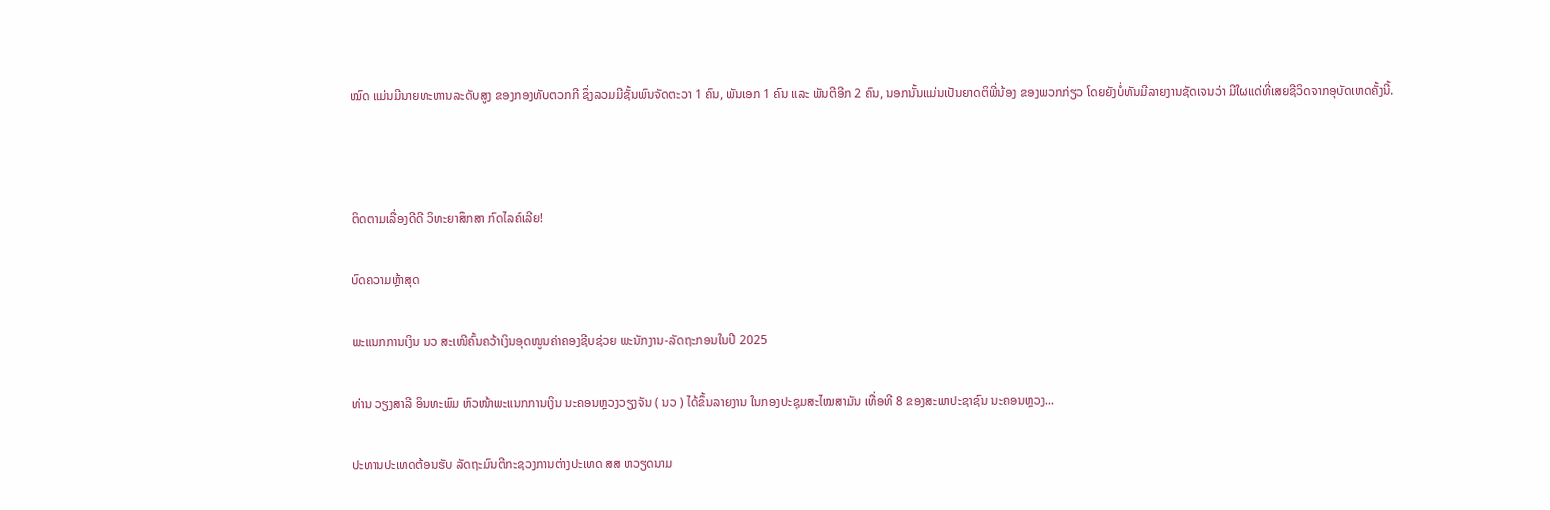ໝົດ ແມ່ນມີນາຍທະຫານລະດັບສູງ ຂອງກອງທັບຕວກກີ ຊຶ່ງລວມມີຊັ້ນພົນຈັດຕະວາ 1 ຄົນ, ພັນເອກ 1 ຄົນ ແລະ ພັນຕີອີກ 2 ຄົນ, ນອກນັ້ນແມ່ນເປັນຍາດຕິພີ່ນ້ອງ ຂອງພວກກ່ຽວ ໂດຍຍັງບໍ່ທັນມີລາຍງານຊັດເຈນວ່າ ມີໃຜແດ່ທີ່ເສຍຊີວິດຈາກອຸບັດເຫດຄັ້ງນີ້.



ຕິດຕາມເລື່ອງດີດີ ວິທະຍາສຶກສາ ກົດໄລຄ໌ເລີຍ!

ບົດຄວາມຫຼ້າສຸດ

ພະແນກການເງິນ ນວ ສະເໜີຄົ້ນຄວ້າເງິນອຸດໜູນຄ່າຄອງຊີບຊ່ວຍ ພະນັກງານ-ລັດຖະກອນໃນປີ 2025

ທ່ານ ວຽງສາລີ ອິນທະພົມ ຫົວໜ້າພະແນກການເງິນ ນະຄອນຫຼວງວຽງຈັນ ( ນວ ) ໄດ້ຂຶ້ນລາຍງານ ໃນກອງປະຊຸມສະໄໝສາມັນ ເທື່ອທີ 8 ຂອງສະພາປະຊາຊົນ ນະຄອນຫຼວງ...

ປະທານປະເທດຕ້ອນຮັບ ລັດຖະມົນຕີກະຊວງການຕ່າງປະເທດ ສສ ຫວຽດນາມ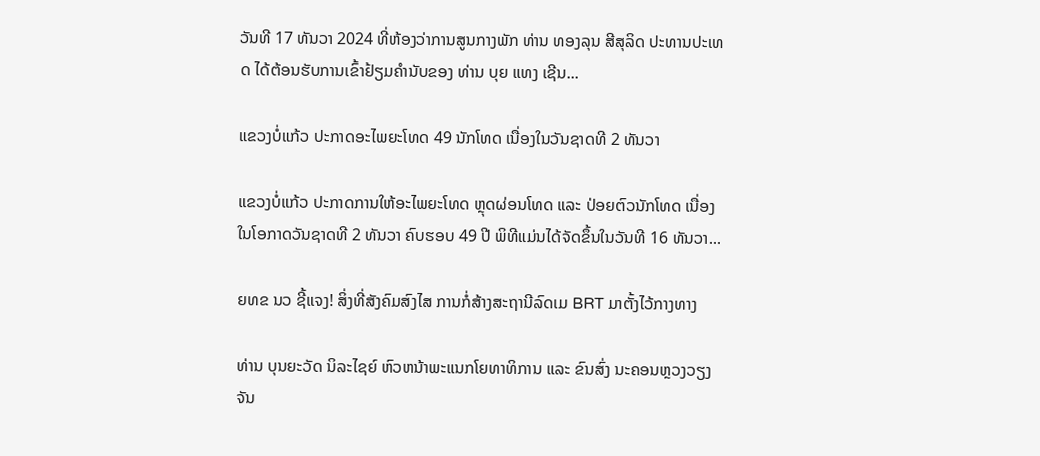ວັນທີ 17 ທັນວາ 2024 ທີ່ຫ້ອງວ່າການສູນກາງພັກ ທ່ານ ທອງລຸນ ສີສຸລິດ ປະທານປະເທດ ໄດ້ຕ້ອນຮັບການເຂົ້າຢ້ຽມຄຳນັບຂອງ ທ່ານ ບຸຍ ແທງ ເຊີນ...

ແຂວງບໍ່ແກ້ວ ປະກາດອະໄພຍະໂທດ 49 ນັກໂທດ ເນື່ອງໃນວັນຊາດທີ 2 ທັນວາ

ແຂວງບໍ່ແກ້ວ ປະກາດການໃຫ້ອະໄພຍະໂທດ ຫຼຸດຜ່ອນໂທດ ແລະ ປ່ອຍຕົວນັກໂທດ ເນື່ອງໃນໂອກາດວັນຊາດທີ 2 ທັນວາ ຄົບຮອບ 49 ປີ ພິທີແມ່ນໄດ້ຈັດຂຶ້ນໃນວັນທີ 16 ທັນວາ...

ຍທຂ ນວ ຊີ້ແຈງ! ສິ່ງທີ່ສັງຄົມສົງໄສ ການກໍ່ສ້າງສະຖານີລົດເມ BRT ມາຕັ້ງໄວ້ກາງທາງ

ທ່ານ ບຸນຍະວັດ ນິລະໄຊຍ໌ ຫົວຫນ້າພະແນກໂຍທາທິການ ແລະ ຂົນສົ່ງ ນະຄອນຫຼວງວຽງຈັນ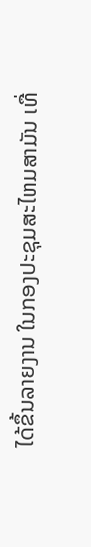ໄດ້ຂຶ້ນລາຍງານ ໃນກອງປະຊຸມສະໄຫມສາມັນ ເທື່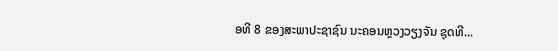ອທີ 8 ຂອງສະພາປະຊາຊົນ ນະຄອນຫຼວງວຽງຈັນ ຊຸດທີ...